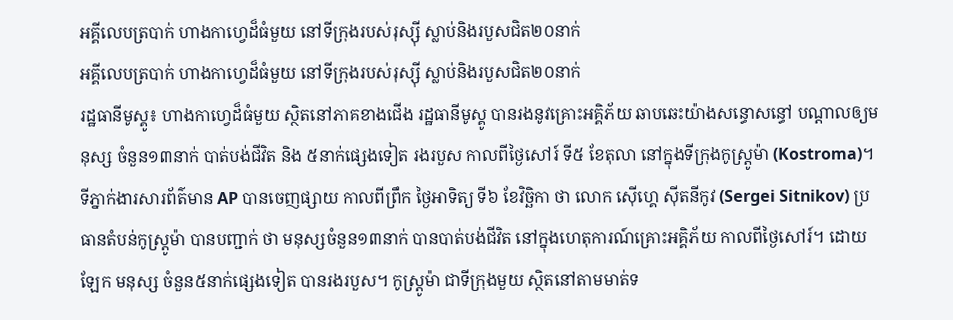អគ្គីលេបត្របាក់ ហាងកាហ្វេដ៏ធំមួយ នៅទីក្រុងរបស់រុស្ស៊ី ស្លាប់និងរបួសជិត២០នាក់
អគ្គីលេបត្របាក់ ហាងកាហ្វេដ៏ធំមួយ នៅទីក្រុងរបស់រុស្ស៊ី ស្លាប់និងរបួសជិត២០នាក់
រដ្ឋធានីមូស្គូ៖ ហាងកាហ្វេដ៏ធំមួយ ស្ថិតនៅភាគខាងជើង រដ្ឋធានីមូស្គូ បានរងនូវគ្រោះអគ្គិភ័យ ឆាបឆេះយ៉ាងសន្ធោសន្ធៅ បណ្ដាលឲ្យមនុស្ស ចំនួន១៣នាក់ បាត់បង់ជីវិត និង ៥នាក់ផ្សេងទៀត រងរបួស កាលពីថ្ងៃសៅរ៍ ទី៥ ខែតុលា នៅក្នុងទីក្រុងកូស្ដ្រូម៉ា (Kostroma)។
ទីភ្នាក់ងារសារព័ត៌មាន AP បានចេញផ្សាយ កាលពីព្រឹក ថ្ងៃអាទិត្យ ទី៦ ខែវិច្ឆិកា ថា លោក ស៊ើហ្គេ ស៊ីតនីកូវ (Sergei Sitnikov) ប្រធានតំបន់កូស្ដ្រូម៉ា បានបញ្ជាក់ ថា មនុស្សចំនួន១៣នាក់ បានបាត់បង់ជីវិត នៅក្នុងហេតុការណ៍គ្រោះអគ្គិភ័យ កាលពីថ្ងៃសៅរ៍។ ដោយឡែក មនុស្ស ចំនួន៥នាក់ផ្សេងទៀត បានរងរបួស។ កូស្រ្ដូម៉ា ជាទីក្រុងមួយ ស្ថិតនៅតាមមាត់ទ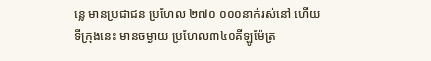ន្លេ មានប្រជាជន ប្រហែល ២៧០ ០០០នាក់រស់នៅ ហើយទីក្រុងនេះ មានចម្ងាយ ប្រហែល៣៤០គីឡូម៉ែត្រ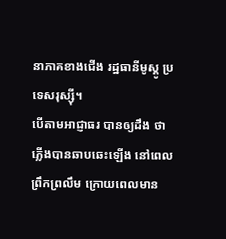នាភាគខាងជើង រដ្ឋធានីមូស្គូ ប្រទេសរុស្ស៊ី។
បើតាមអាជ្ញាធរ បានឲ្យដឹង ថា ភ្លើងបានឆាបឆេះឡើង នៅពេលព្រឹកព្រលឹម ក្រោយពេលមាន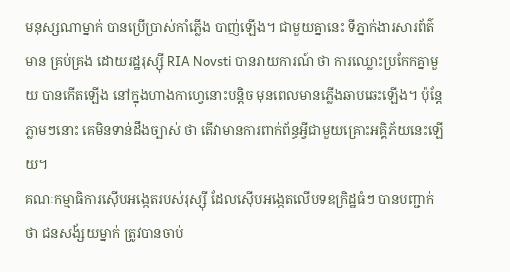មនុស្សណាម្នាក់ បានប្រើប្រាស់កាំភ្លើង បាញ់ឡើង។ ជាមួយគ្នានេះ ទីភ្នាក់ងារសារព័ត៌មាន គ្រប់គ្រង ដោយរដ្ឋរុស្ស៊ី RIA Novsti បានរាយការណ៍ ថា ការឈ្លោះប្រកែកគ្នាមួយ បានកើតឡើង នៅក្នុងហាងកាហ្វេនោះបន្ដិច មុនពេលមានភ្លើងឆាបឆេះឡើង។ ប៉ុន្តែភ្លាមៗនោះ គេមិនទាន់ដឹងច្បាស់ ថា តើវាមានការពាក់ព័ន្ធអ្វីជាមួយគ្រោះអគ្គិភ័យនេះឡើយ។
គណៈកម្មាធិការស៊ើបអង្កេតរបស់រុស្ស៊ី ដែលស៊ើបអង្កេតលើបទឧក្រិដ្ឋធំៗ បានបញ្ជាក់ ថា ជនសង័្សយម្នាក់ ត្រូវបានចាប់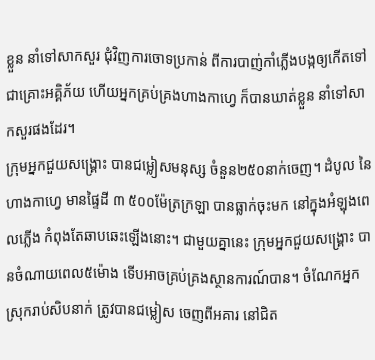ខ្លួន នាំទៅសាកសួរ ជុំវិញការចោទប្រកាន់ ពីការបាញ់កាំភ្លើងបង្កឲ្យកើតទៅជាគ្រោះអគ្គិភ័យ ហើយអ្នកគ្រប់គ្រងហាងកាហ្វេ ក៏បានឃាត់ខ្លួន នាំទៅសាកសួរផងដែរ។
ក្រុមអ្នកជួយសង្គ្រោះ បានជម្លៀសមនុស្ស ចំនួន២៥០នាក់ចេញ។ ដំបូល នៃហាងកាហ្វេ មានផ្ទៃដី ៣ ៥០០ម៉ែត្រក្រឡា បានធ្លាក់ចុះមក នៅក្នុងអំឡុងពេលភ្លើង កំពុងតែឆាបឆេះឡើងនោះ។ ជាមួយគ្នានេះ ក្រុមអ្នកជួយសង្គ្រោះ បានចំណាយពេល៥ម៉ោង ទើបអាចគ្រប់គ្រងស្ថានការណ៍បាន។ ចំណែកអ្នកស្រុករាប់សិបនាក់ ត្រូវបានជម្លៀស ចេញពីអគារ នៅជិត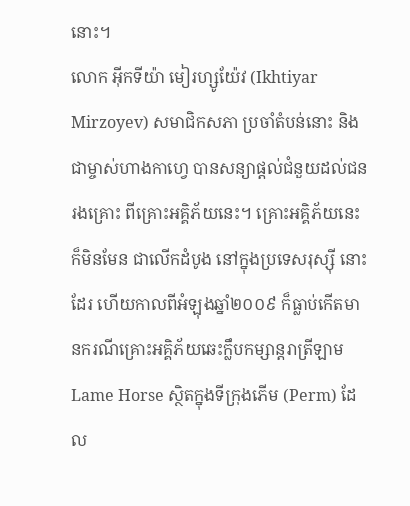នោះ។
លោក អ៊ីកទីយ៉ា មៀរហ្សូយ៉ែវ (Ikhtiyar Mirzoyev) សមាជិកសភា ប្រចាំតំបន់នោះ និង ជាម្ចាស់ហាងកាហ្វេ បានសន្យាផ្ដល់ជំនួយដល់ជនរងគ្រោះ ពីគ្រោះអគ្គិភ័យនេះ។ គ្រោះអគ្គិភ័យនេះ ក៏មិនមែន ជាលើកដំបូង នៅក្នុងប្រទេសរុស្ស៊ី នោះដែរ ហើយកាលពីអំឡុងឆ្នាំ២០០៩ ក៏ធ្លាប់កើតមានករណីគ្រោះអគ្គិភ័យឆេះក្លឹបកម្សាន្ដរាត្រីឡាម Lame Horse ស្ថិតក្នុងទីក្រុងភើម (Perm) ដែល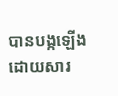បានបង្កឡើង ដោយសារ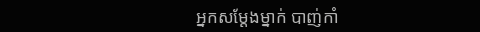អ្នកសម្ដែងម្នាក់ បាញ់កាំ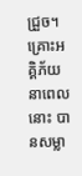ជ្រួច។ គ្រោះអគ្គិភ័យ នាពេលនោះ បានសម្លា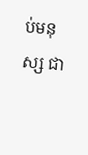ប់មនុស្ស ជា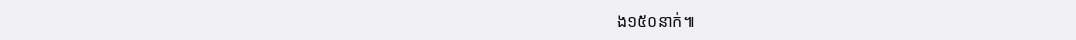ង១៥០នាក់៕